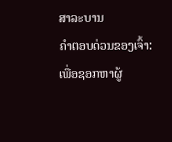ສາລະບານ
ຄຳຕອບດ່ວນຂອງເຈົ້າ:
ເພື່ອຊອກຫາຜູ້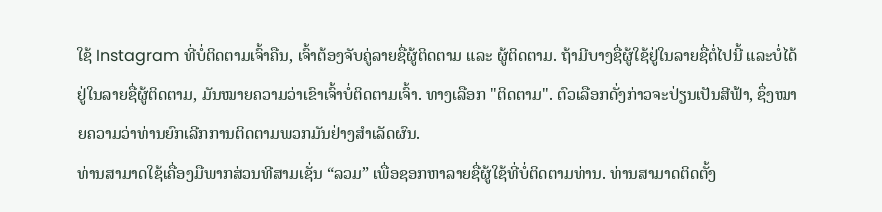ໃຊ້ Instagram ທີ່ບໍ່ຕິດຕາມເຈົ້າຄືນ, ເຈົ້າຕ້ອງຈັບຄູ່ລາຍຊື່ຜູ້ຕິດຕາມ ແລະ ຜູ້ຕິດຕາມ. ຖ້າມີບາງຊື່ຜູ້ໃຊ້ຢູ່ໃນລາຍຊື່ຕໍ່ໄປນີ້ ແລະບໍ່ໄດ້ຢູ່ໃນລາຍຊື່ຜູ້ຕິດຕາມ, ມັນໝາຍຄວາມວ່າເຂົາເຈົ້າບໍ່ຕິດຕາມເຈົ້າ. ທາງເລືອກ "ຕິດຕາມ". ຕົວເລືອກດັ່ງກ່າວຈະປ່ຽນເປັນສີຟ້າ, ຊຶ່ງໝາຍຄວາມວ່າທ່ານຍົກເລີກການຕິດຕາມພວກມັນຢ່າງສຳເລັດຜົນ.
ທ່ານສາມາດໃຊ້ເຄື່ອງມືພາກສ່ວນທີສາມເຊັ່ນ “ລວມ” ເພື່ອຊອກຫາລາຍຊື່ຜູ້ໃຊ້ທີ່ບໍ່ຕິດຕາມທ່ານ. ທ່ານສາມາດຕິດຕັ້ງ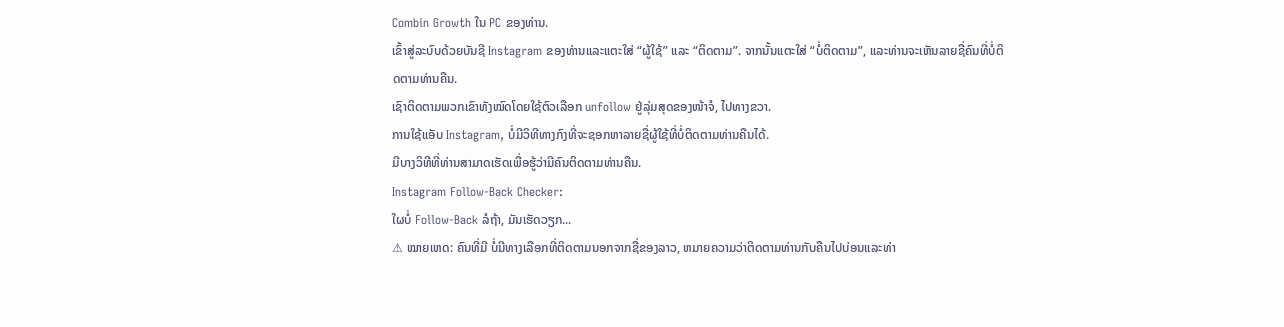Combin Growth ໃນ PC ຂອງທ່ານ.
ເຂົ້າສູ່ລະບົບດ້ວຍບັນຊີ Instagram ຂອງທ່ານແລະແຕະໃສ່ “ຜູ້ໃຊ້” ແລະ “ຕິດຕາມ”. ຈາກນັ້ນແຕະໃສ່ “ບໍ່ຕິດຕາມ”, ແລະທ່ານຈະເຫັນລາຍຊື່ຄົນທີ່ບໍ່ຕິດຕາມທ່ານຄືນ.
ເຊົາຕິດຕາມພວກເຂົາທັງໝົດໂດຍໃຊ້ຕົວເລືອກ unfollow ຢູ່ລຸ່ມສຸດຂອງໜ້າຈໍ, ໄປທາງຂວາ.
ການໃຊ້ແອັບ Instagram, ບໍ່ມີວິທີທາງກົງທີ່ຈະຊອກຫາລາຍຊື່ຜູ້ໃຊ້ທີ່ບໍ່ຕິດຕາມທ່ານຄືນໄດ້.
ມີບາງວິທີທີ່ທ່ານສາມາດເຮັດເພື່ອຮູ້ວ່າມີຄົນຕິດຕາມທ່ານຄືນ.
Instagram Follow-Back Checker:
ໃຜບໍ່ Follow-Back ລໍຖ້າ, ມັນເຮັດວຽກ...
⚠ ໝາຍເຫດ: ຄົນທີ່ມີ ບໍ່ມີທາງເລືອກທີ່ຕິດຕາມນອກຈາກຊື່ຂອງລາວ, ຫມາຍຄວາມວ່າຕິດຕາມທ່ານກັບຄືນໄປບ່ອນແລະທ່າ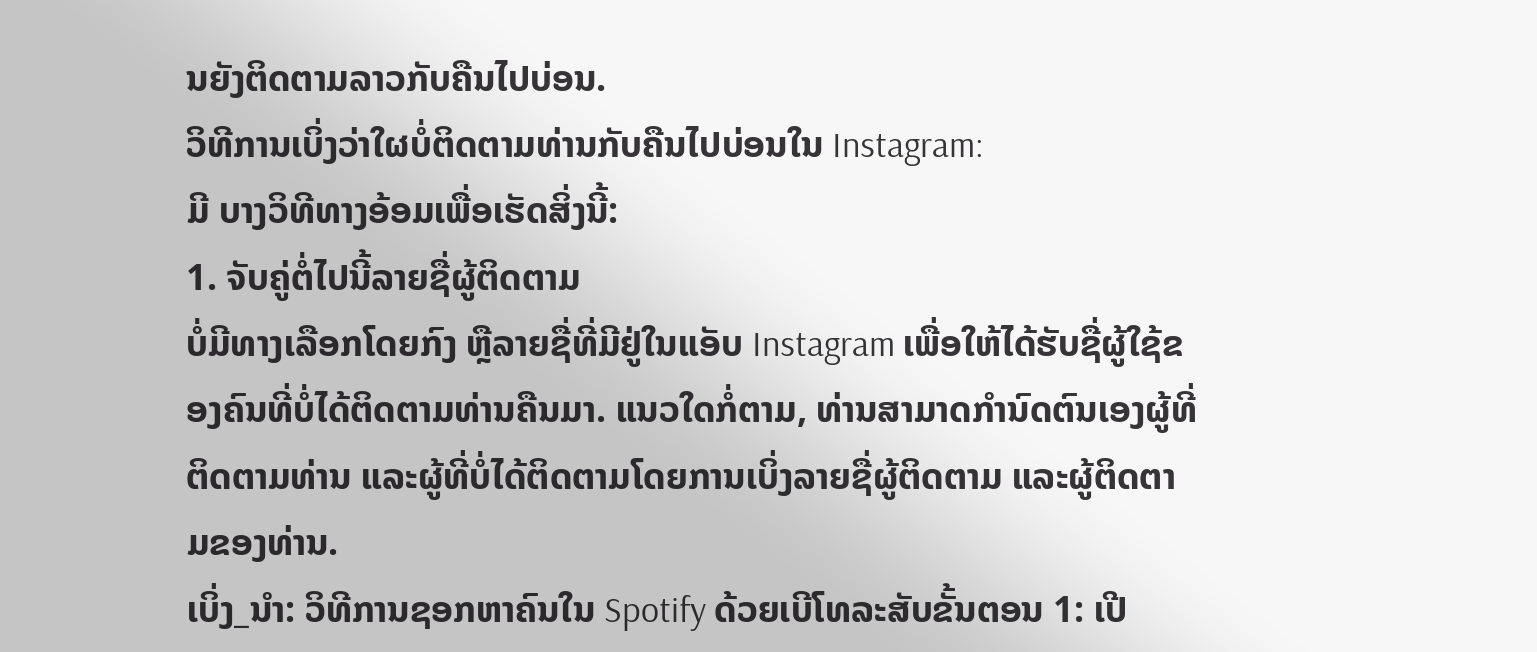ນຍັງຕິດຕາມລາວກັບຄືນໄປບ່ອນ.
ວິທີການເບິ່ງວ່າໃຜບໍ່ຕິດຕາມທ່ານກັບຄືນໄປບ່ອນໃນ Instagram:
ມີ ບາງວິທີທາງອ້ອມເພື່ອເຮັດສິ່ງນີ້:
1. ຈັບຄູ່ຕໍ່ໄປນີ້ລາຍຊື່ຜູ້ຕິດຕາມ
ບໍ່ມີທາງເລືອກໂດຍກົງ ຫຼືລາຍຊື່ທີ່ມີຢູ່ໃນແອັບ Instagram ເພື່ອໃຫ້ໄດ້ຮັບຊື່ຜູ້ໃຊ້ຂອງຄົນທີ່ບໍ່ໄດ້ຕິດຕາມທ່ານຄືນມາ. ແນວໃດກໍ່ຕາມ, ທ່ານສາມາດກໍານົດຕົນເອງຜູ້ທີ່ຕິດຕາມທ່ານ ແລະຜູ້ທີ່ບໍ່ໄດ້ຕິດຕາມໂດຍການເບິ່ງລາຍຊື່ຜູ້ຕິດຕາມ ແລະຜູ້ຕິດຕາມຂອງທ່ານ.
ເບິ່ງ_ນຳ: ວິທີການຊອກຫາຄົນໃນ Spotify ດ້ວຍເບີໂທລະສັບຂັ້ນຕອນ 1: ເປີ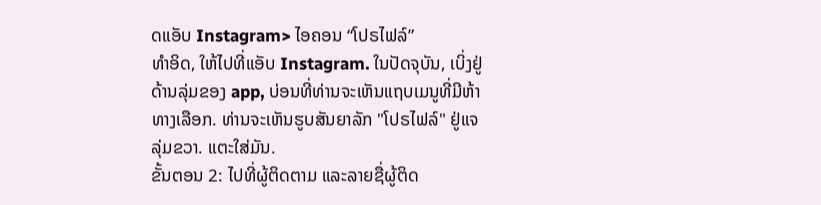ດແອັບ Instagram> ໄອຄອນ “ໂປຣໄຟລ໌”
ທຳອິດ, ໃຫ້ໄປທີ່ແອັບ Instagram. ໃນປັດຈຸບັນ, ເບິ່ງຢູ່ດ້ານລຸ່ມຂອງ app, ບ່ອນທີ່ທ່ານຈະເຫັນແຖບເມນູທີ່ມີຫ້າທາງເລືອກ. ທ່ານຈະເຫັນຮູບສັນຍາລັກ "ໂປຣໄຟລ໌" ຢູ່ແຈລຸ່ມຂວາ. ແຕະໃສ່ມັນ.
ຂັ້ນຕອນ 2: ໄປທີ່ຜູ້ຕິດຕາມ ແລະລາຍຊື່ຜູ້ຕິດ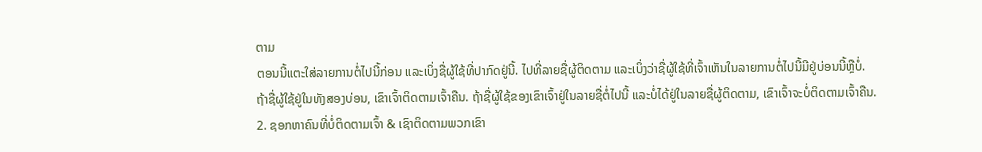ຕາມ
ຕອນນີ້ແຕະໃສ່ລາຍການຕໍ່ໄປນີ້ກ່ອນ ແລະເບິ່ງຊື່ຜູ້ໃຊ້ທີ່ປາກົດຢູ່ນີ້. ໄປທີ່ລາຍຊື່ຜູ້ຕິດຕາມ ແລະເບິ່ງວ່າຊື່ຜູ້ໃຊ້ທີ່ເຈົ້າເຫັນໃນລາຍການຕໍ່ໄປນີ້ມີຢູ່ບ່ອນນີ້ຫຼືບໍ່.
ຖ້າຊື່ຜູ້ໃຊ້ຢູ່ໃນທັງສອງບ່ອນ, ເຂົາເຈົ້າຕິດຕາມເຈົ້າຄືນ. ຖ້າຊື່ຜູ້ໃຊ້ຂອງເຂົາເຈົ້າຢູ່ໃນລາຍຊື່ຕໍ່ໄປນີ້ ແລະບໍ່ໄດ້ຢູ່ໃນລາຍຊື່ຜູ້ຕິດຕາມ, ເຂົາເຈົ້າຈະບໍ່ຕິດຕາມເຈົ້າຄືນ.
2. ຊອກຫາຄົນທີ່ບໍ່ຕິດຕາມເຈົ້າ & ເຊົາຕິດຕາມພວກເຂົາ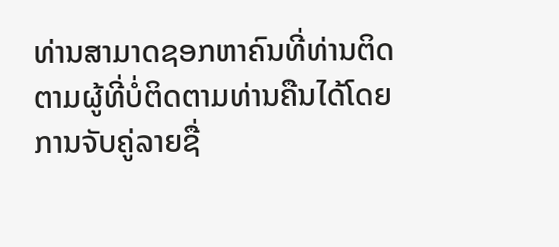ທ່ານສາມາດຊອກຫາຄົນທີ່ທ່ານຕິດຕາມຜູ້ທີ່ບໍ່ຕິດຕາມທ່ານຄືນໄດ້ໂດຍການຈັບຄູ່ລາຍຊື່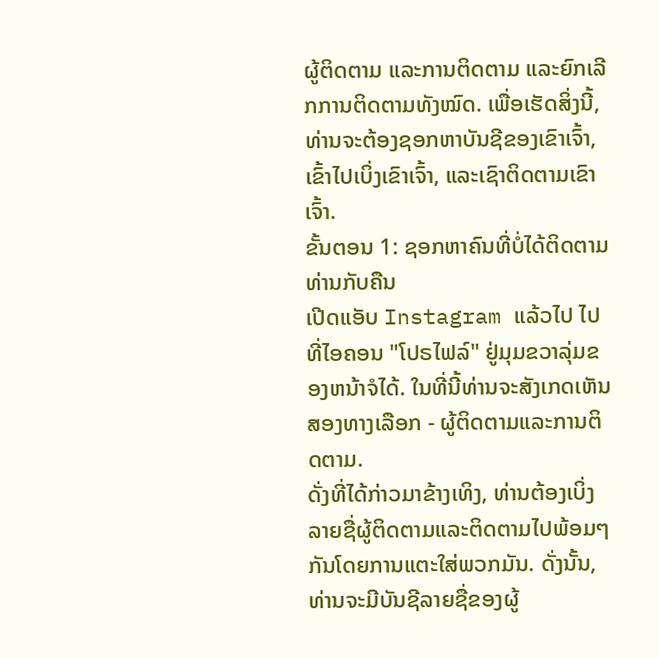ຜູ້ຕິດຕາມ ແລະການຕິດຕາມ ແລະຍົກເລີກການຕິດຕາມທັງໝົດ. ເພື່ອເຮັດສິ່ງນີ້, ທ່ານຈະຕ້ອງຊອກຫາບັນຊີຂອງເຂົາເຈົ້າ, ເຂົ້າໄປເບິ່ງເຂົາເຈົ້າ, ແລະເຊົາຕິດຕາມເຂົາເຈົ້າ.
ຂັ້ນຕອນ 1: ຊອກຫາຄົນທີ່ບໍ່ໄດ້ຕິດຕາມທ່ານກັບຄືນ
ເປີດແອັບ Instagram ແລ້ວໄປ ໄປທີ່ໄອຄອນ "ໂປຣໄຟລ໌" ຢູ່ມຸມຂວາລຸ່ມຂອງຫນ້າຈໍໄດ້. ໃນທີ່ນີ້ທ່ານຈະສັງເກດເຫັນສອງທາງເລືອກ - ຜູ້ຕິດຕາມແລະການຕິດຕາມ.
ດັ່ງທີ່ໄດ້ກ່າວມາຂ້າງເທິງ, ທ່ານຕ້ອງເບິ່ງລາຍຊື່ຜູ້ຕິດຕາມແລະຕິດຕາມໄປພ້ອມໆກັນໂດຍການແຕະໃສ່ພວກມັນ. ດັ່ງນັ້ນ, ທ່ານຈະມີບັນຊີລາຍຊື່ຂອງຜູ້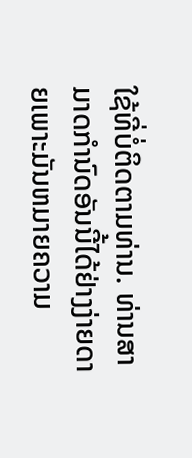ໃຊ້ທີ່ບໍ່ຕິດຕາມທ່ານ. ທ່ານສາມາດກໍານົດອັນນີ້ໄດ້ຢ່າງງ່າຍດາຍເພາະມັນຫມາຍຄວາມ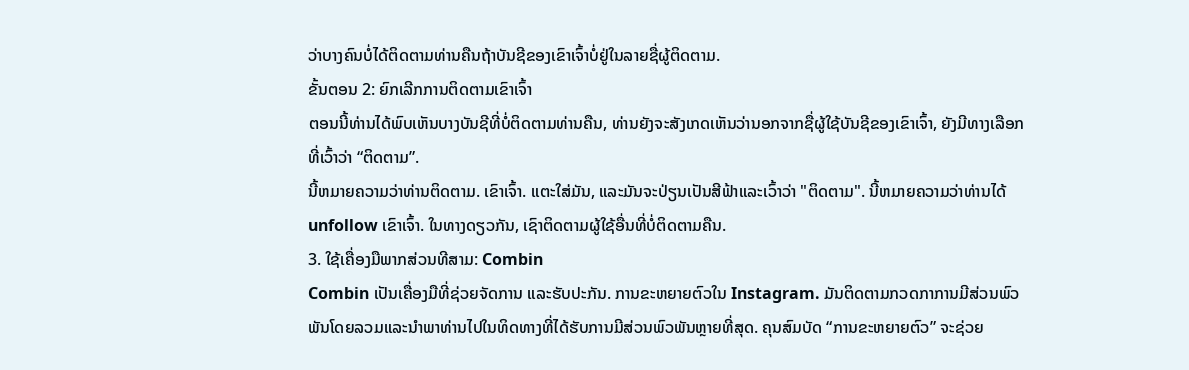ວ່າບາງຄົນບໍ່ໄດ້ຕິດຕາມທ່ານຄືນຖ້າບັນຊີຂອງເຂົາເຈົ້າບໍ່ຢູ່ໃນລາຍຊື່ຜູ້ຕິດຕາມ.
ຂັ້ນຕອນ 2: ຍົກເລີກການຕິດຕາມເຂົາເຈົ້າ
ຕອນນີ້ທ່ານໄດ້ພົບເຫັນບາງບັນຊີທີ່ບໍ່ຕິດຕາມທ່ານຄືນ, ທ່ານຍັງຈະສັງເກດເຫັນວ່ານອກຈາກຊື່ຜູ້ໃຊ້ບັນຊີຂອງເຂົາເຈົ້າ, ຍັງມີທາງເລືອກທີ່ເວົ້າວ່າ “ຕິດຕາມ”.
ນີ້ຫມາຍຄວາມວ່າທ່ານຕິດຕາມ. ເຂົາເຈົ້າ. ແຕະໃສ່ມັນ, ແລະມັນຈະປ່ຽນເປັນສີຟ້າແລະເວົ້າວ່າ "ຕິດຕາມ". ນີ້ຫມາຍຄວາມວ່າທ່ານໄດ້ unfollow ເຂົາເຈົ້າ. ໃນທາງດຽວກັນ, ເຊົາຕິດຕາມຜູ້ໃຊ້ອື່ນທີ່ບໍ່ຕິດຕາມຄືນ.
3. ໃຊ້ເຄື່ອງມືພາກສ່ວນທີສາມ: Combin
Combin ເປັນເຄື່ອງມືທີ່ຊ່ວຍຈັດການ ແລະຮັບປະກັນ. ການຂະຫຍາຍຕົວໃນ Instagram. ມັນຕິດຕາມກວດກາການມີສ່ວນພົວພັນໂດຍລວມແລະນໍາພາທ່ານໄປໃນທິດທາງທີ່ໄດ້ຮັບການມີສ່ວນພົວພັນຫຼາຍທີ່ສຸດ. ຄຸນສົມບັດ “ການຂະຫຍາຍຕົວ” ຈະຊ່ວຍ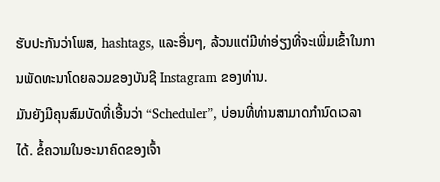ຮັບປະກັນວ່າໂພສ, hashtags, ແລະອື່ນໆ, ລ້ວນແຕ່ມີທ່າອ່ຽງທີ່ຈະເພີ່ມເຂົ້າໃນການພັດທະນາໂດຍລວມຂອງບັນຊີ Instagram ຂອງທ່ານ.
ມັນຍັງມີຄຸນສົມບັດທີ່ເອີ້ນວ່າ “Scheduler”, ບ່ອນທີ່ທ່ານສາມາດກຳນົດເວລາໄດ້. ຂໍ້ຄວາມໃນອະນາຄົດຂອງເຈົ້າ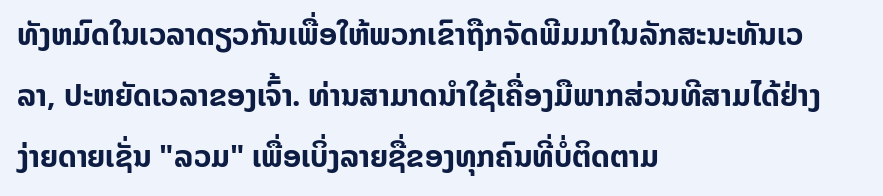ທັງຫມົດໃນເວລາດຽວກັນເພື່ອໃຫ້ພວກເຂົາຖືກຈັດພີມມາໃນລັກສະນະທັນເວລາ, ປະຫຍັດເວລາຂອງເຈົ້າ. ທ່ານສາມາດນໍາໃຊ້ເຄື່ອງມືພາກສ່ວນທີສາມໄດ້ຢ່າງງ່າຍດາຍເຊັ່ນ "ລວມ" ເພື່ອເບິ່ງລາຍຊື່ຂອງທຸກຄົນທີ່ບໍ່ຕິດຕາມ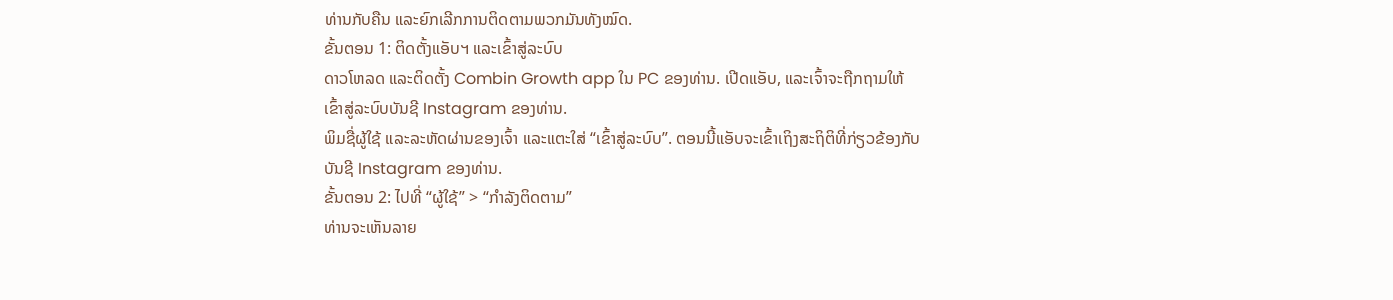ທ່ານກັບຄືນ ແລະຍົກເລີກການຕິດຕາມພວກມັນທັງໝົດ.
ຂັ້ນຕອນ 1: ຕິດຕັ້ງແອັບຯ ແລະເຂົ້າສູ່ລະບົບ
ດາວໂຫລດ ແລະຕິດຕັ້ງ Combin Growth app ໃນ PC ຂອງທ່ານ. ເປີດແອັບ, ແລະເຈົ້າຈະຖືກຖາມໃຫ້ເຂົ້າສູ່ລະບົບບັນຊີ Instagram ຂອງທ່ານ.
ພິມຊື່ຜູ້ໃຊ້ ແລະລະຫັດຜ່ານຂອງເຈົ້າ ແລະແຕະໃສ່ “ເຂົ້າສູ່ລະບົບ”. ຕອນນີ້ແອັບຈະເຂົ້າເຖິງສະຖິຕິທີ່ກ່ຽວຂ້ອງກັບບັນຊີ Instagram ຂອງທ່ານ.
ຂັ້ນຕອນ 2: ໄປທີ່ “ຜູ້ໃຊ້” > “ກຳລັງຕິດຕາມ”
ທ່ານຈະເຫັນລາຍ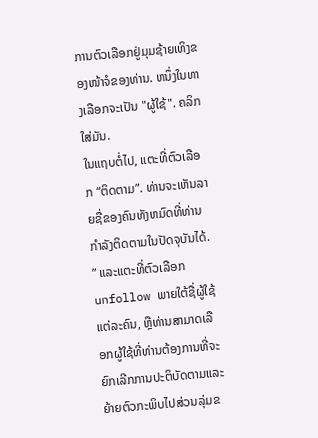ການຕົວເລືອກຢູ່ມຸມຊ້າຍເທິງຂອງໜ້າຈໍຂອງທ່ານ. ຫນຶ່ງໃນທາງເລືອກຈະເປັນ "ຜູ້ໃຊ້". ຄລິກໃສ່ມັນ.
ໃນແຖບຕໍ່ໄປ, ແຕະທີ່ຕົວເລືອກ “ຕິດຕາມ”. ທ່ານຈະເຫັນລາຍຊື່ຂອງຄົນທັງຫມົດທີ່ທ່ານກໍາລັງຕິດຕາມໃນປັດຈຸບັນໄດ້. ” ແລະແຕະທີ່ຕົວເລືອກ unfollow ພາຍໃຕ້ຊື່ຜູ້ໃຊ້ແຕ່ລະຄົນ, ຫຼືທ່ານສາມາດເລືອກຜູ້ໃຊ້ທີ່ທ່ານຕ້ອງການທີ່ຈະຍົກເລີກການປະຕິບັດຕາມແລະຍ້າຍຕົວກະພິບໄປສ່ວນລຸ່ມຂ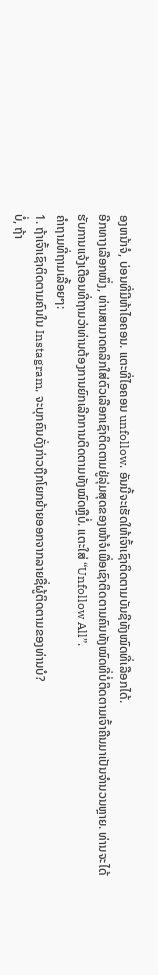ອງຫນ້າຈໍ, ບ່ອນທີ່ມີຫ້າໄອຄອນ. ແຕະທີ່ໄອຄອນ unfollow. ອັນນີ້ຈະເຮັດໃຫ້ເຈົ້າເຊົາຕິດຕາມບັນຊີທັງໝົດທີ່ເລືອກໄດ້.
ອີກທາງເລືອກໜຶ່ງ, ທ່ານສາມາດຄລິກໃສ່ຕົວເລືອກເຊົາຕິດຕາມຢູ່ລຸ່ມສຸດຂອງໜ້າຈໍເພື່ອເຊົາຕິດຕາມຄົນທັງໝົດທີ່ບໍ່ຕິດຕາມເຈົ້າຄືນມາເປັນຈຳນວນຫຼາຍ. ທ່ານຈະໄດ້ຮັບການແຈ້ງເຕືອນທີ່ຖາມວ່າທ່ານຕ້ອງການຍົກເລີກການຕິດຕາມທັງໝົດຫຼືບໍ່. ແຕະໃສ່ “Unfollow All”.
ຄຳຖາມທີ່ຖາມເລື້ອຍໆ:
1. ຖ້າເຈົ້າເຊົາຕິດຕາມຄົນໃນ Instagram, ຈະບຸກຄົນດັ່ງກ່າວຖືກໂຍກຍ້າຍອອກຈາກລາຍຊື່ຜູ້ຕິດຕາມຂອງທ່ານບໍ?
ບໍ່, ຖ້າ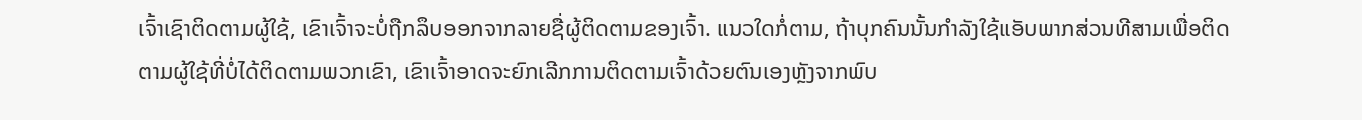ເຈົ້າເຊົາຕິດຕາມຜູ້ໃຊ້, ເຂົາເຈົ້າຈະບໍ່ຖືກລຶບອອກຈາກລາຍຊື່ຜູ້ຕິດຕາມຂອງເຈົ້າ. ແນວໃດກໍ່ຕາມ, ຖ້າບຸກຄົນນັ້ນກໍາລັງໃຊ້ແອັບພາກສ່ວນທີສາມເພື່ອຕິດຕາມຜູ້ໃຊ້ທີ່ບໍ່ໄດ້ຕິດຕາມພວກເຂົາ, ເຂົາເຈົ້າອາດຈະຍົກເລີກການຕິດຕາມເຈົ້າດ້ວຍຕົນເອງຫຼັງຈາກພົບ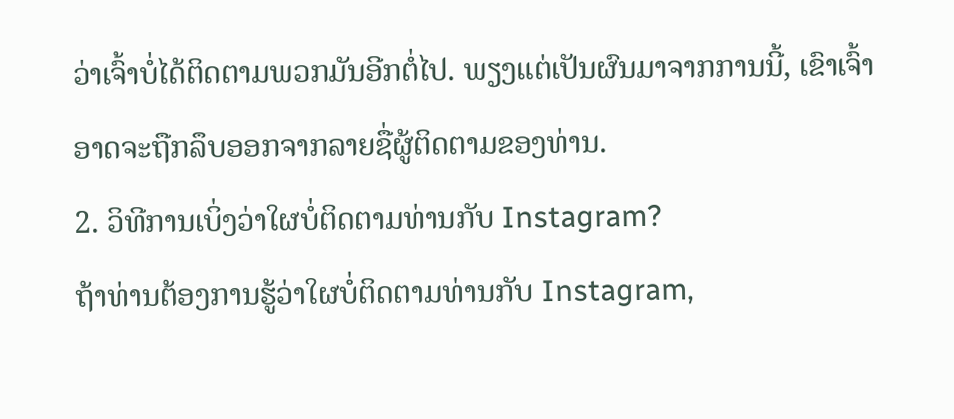ວ່າເຈົ້າບໍ່ໄດ້ຕິດຕາມພວກມັນອີກຕໍ່ໄປ. ພຽງແຕ່ເປັນຜົນມາຈາກການນີ້, ເຂົາເຈົ້າອາດຈະຖືກລຶບອອກຈາກລາຍຊື່ຜູ້ຕິດຕາມຂອງທ່ານ.
2. ວິທີການເບິ່ງວ່າໃຜບໍ່ຕິດຕາມທ່ານກັບ Instagram?
ຖ້າທ່ານຕ້ອງການຮູ້ວ່າໃຜບໍ່ຕິດຕາມທ່ານກັບ Instagram,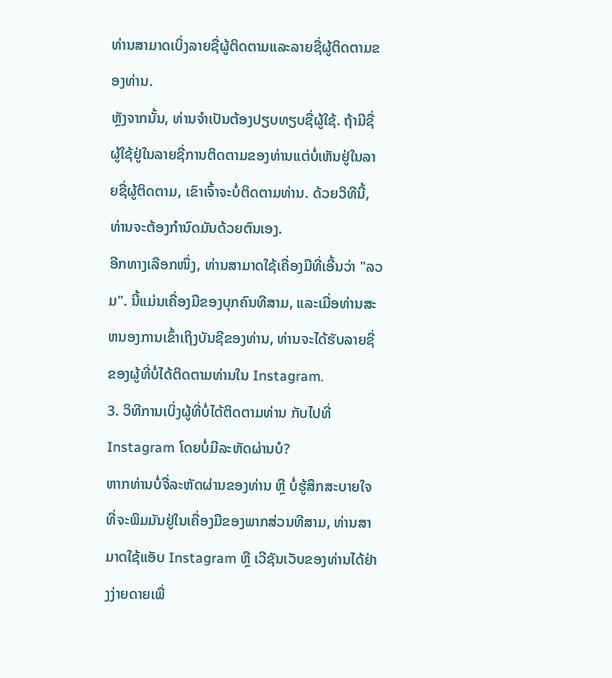ທ່ານສາມາດເບິ່ງລາຍຊື່ຜູ້ຕິດຕາມແລະລາຍຊື່ຜູ້ຕິດຕາມຂອງທ່ານ.
ຫຼັງຈາກນັ້ນ, ທ່ານຈໍາເປັນຕ້ອງປຽບທຽບຊື່ຜູ້ໃຊ້. ຖ້າມີຊື່ຜູ້ໃຊ້ຢູ່ໃນລາຍຊື່ການຕິດຕາມຂອງທ່ານແຕ່ບໍ່ເຫັນຢູ່ໃນລາຍຊື່ຜູ້ຕິດຕາມ, ເຂົາເຈົ້າຈະບໍ່ຕິດຕາມທ່ານ. ດ້ວຍວິທີນີ້, ທ່ານຈະຕ້ອງກຳນົດມັນດ້ວຍຕົນເອງ.
ອີກທາງເລືອກໜຶ່ງ, ທ່ານສາມາດໃຊ້ເຄື່ອງມືທີ່ເອີ້ນວ່າ "ລວມ". ນີ້ແມ່ນເຄື່ອງມືຂອງບຸກຄົນທີສາມ, ແລະເມື່ອທ່ານສະຫນອງການເຂົ້າເຖິງບັນຊີຂອງທ່ານ, ທ່ານຈະໄດ້ຮັບລາຍຊື່ຂອງຜູ້ທີ່ບໍ່ໄດ້ຕິດຕາມທ່ານໃນ Instagram.
3. ວິທີການເບິ່ງຜູ້ທີ່ບໍ່ໄດ້ຕິດຕາມທ່ານ ກັບໄປທີ່ Instagram ໂດຍບໍ່ມີລະຫັດຜ່ານບໍ?
ຫາກທ່ານບໍ່ຈື່ລະຫັດຜ່ານຂອງທ່ານ ຫຼື ບໍ່ຮູ້ສຶກສະບາຍໃຈທີ່ຈະພິມມັນຢູ່ໃນເຄື່ອງມືຂອງພາກສ່ວນທີສາມ, ທ່ານສາມາດໃຊ້ແອັບ Instagram ຫຼື ເວີຊັນເວັບຂອງທ່ານໄດ້ຢ່າງງ່າຍດາຍເພື່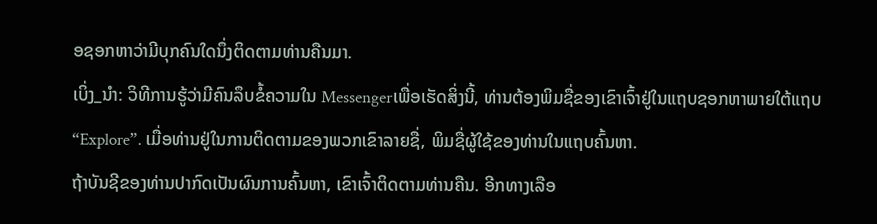ອຊອກຫາວ່າມີບຸກຄົນໃດນຶ່ງຕິດຕາມທ່ານຄືນມາ.
ເບິ່ງ_ນຳ: ວິທີການຮູ້ວ່າມີຄົນລຶບຂໍ້ຄວາມໃນ Messengerເພື່ອເຮັດສິ່ງນີ້, ທ່ານຕ້ອງພິມຊື່ຂອງເຂົາເຈົ້າຢູ່ໃນແຖບຊອກຫາພາຍໃຕ້ແຖບ “Explore”. ເມື່ອທ່ານຢູ່ໃນການຕິດຕາມຂອງພວກເຂົາລາຍຊື່, ພິມຊື່ຜູ້ໃຊ້ຂອງທ່ານໃນແຖບຄົ້ນຫາ.
ຖ້າບັນຊີຂອງທ່ານປາກົດເປັນຜົນການຄົ້ນຫາ, ເຂົາເຈົ້າຕິດຕາມທ່ານຄືນ. ອີກທາງເລືອ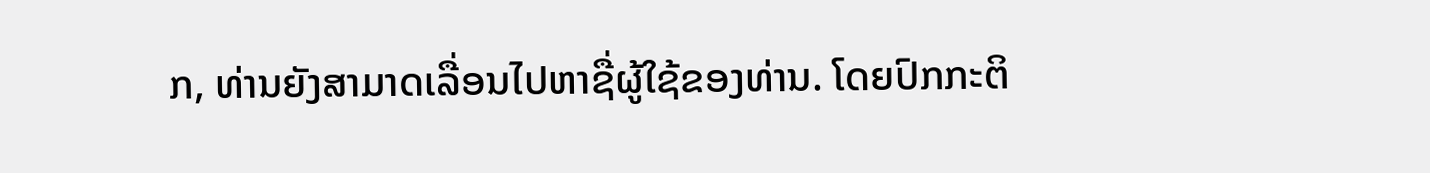ກ, ທ່ານຍັງສາມາດເລື່ອນໄປຫາຊື່ຜູ້ໃຊ້ຂອງທ່ານ. ໂດຍປົກກະຕິ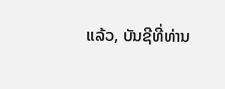ແລ້ວ, ບັນຊີທີ່ທ່ານ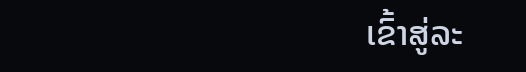ເຂົ້າສູ່ລະ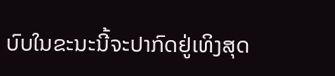ບົບໃນຂະນະນີ້ຈະປາກົດຢູ່ເທິງສຸດ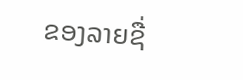ຂອງລາຍຊື່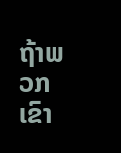ຖ້າພວກເຂົາ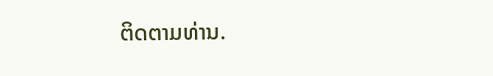ຕິດຕາມທ່ານ.